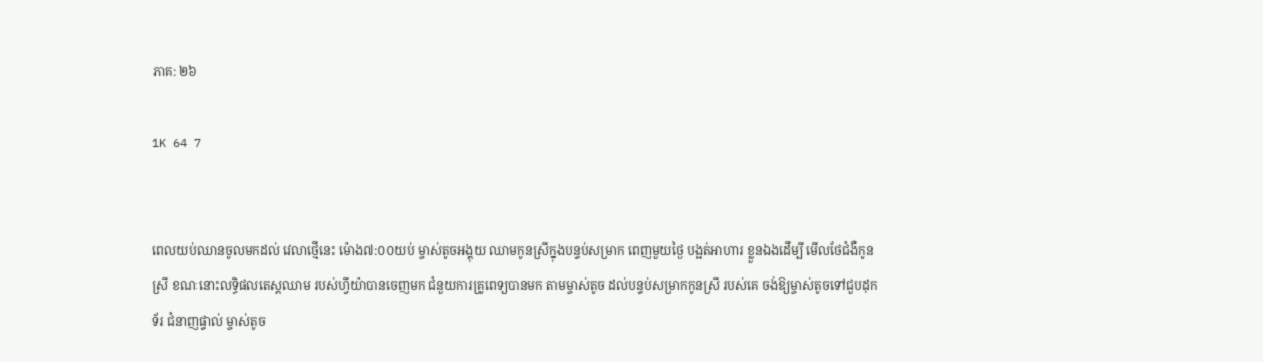ភាគ: ២៦

1K 64 7


ពេលយប់ឈានចូលមកដល់ វេលាថ្មើនេះ ម៉ោង៧:០០យប់ ម្ចាស់តូចអង្គុយ ឈាមកូនស្រីក្នុងបន្ទប់សម្រាក ពេញមួយថ្ងៃ បង្អត់អាហារ ខ្លួនឯងដើម្បី មើលថែជំងឺកូនស្រី ខណៈនោះលទ្ធិផលតេស្តឈាម របស់ហ្វីយ៉ាបានចេញមក ជំនួយការគ្រូពេទ្យបានមក តាមម្ចាស់តូច ដល់បន្ទប់សម្រាកកូនស្រី របស់គេ ចង់ឱ្យម្ចាស់តូចទៅជួបដុកទ័រ ជំនាញផ្ទាល់ ម្ចាស់តូច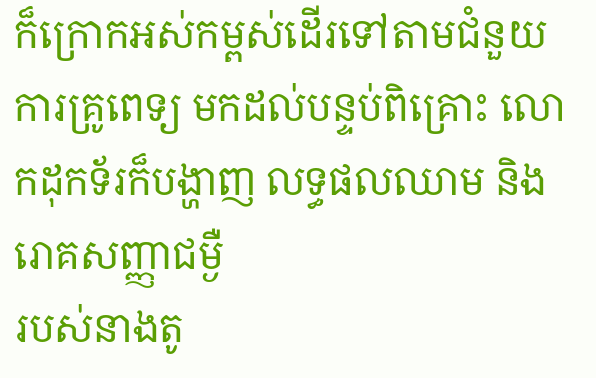ក៏ក្រោកអស់កម្ពស់ដើរទៅតាមជំនួយការគ្រូពេទ្យ មកដល់បន្ទប់ពិគ្រោះ លោកដុកទ័រក៏បង្ហាញ លទ្ធផលឈាម និងរោគសញ្ញាជម្ងឺ
របស់នាងតូ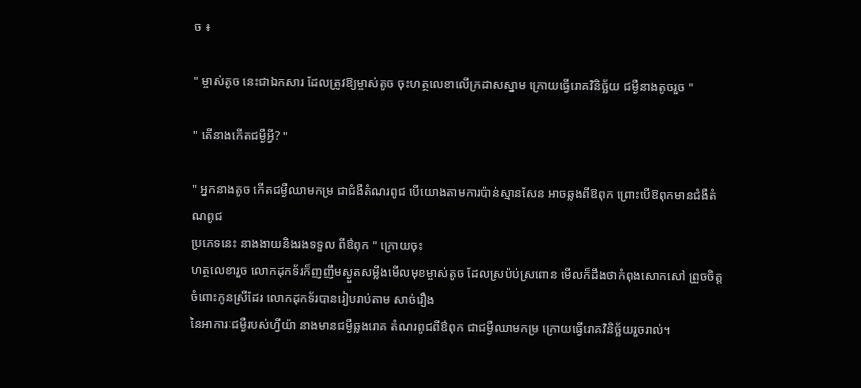ច ៖

" ម្ចាស់តូច នេះជាឯកសារ ដែលត្រូវឱ្យម្ចាស់តូច ចុះហត្ថលេខាលើក្រដាសស្នាម ក្រោយធ្វើរោគវិនិច្ឆ័យ ជម្ងឺនាងតូចរួច "

" តើនាងកើតជម្ងឺអ្វី? "

" អ្នកនាងតូច កើតជម្ងឺឈាមកម្រ ជាជំងឺតំណរពូជ បើយោងតាមការប៉ាន់ស្មានសែន អាចឆ្លងពីឱពុក ព្រោះបើឱពុកមានជំងឺតំណពូជ
ប្រភេទនេះ នាងងាយនិងរងទទួល ពីឳពុក " ក្រោយចុះ
ហត្ថលេខារួច លោកដុកទ័រក៏ញញឹមស្ងួតសម្លឹងមើលមុខម្ចាស់តូច ដែលស្រប៉ប់ស្រពោន មើលក៏ដឹងថាកំពុងសោកសៅ ព្រួចចិត្តចំពោះកូនស្រីដែរ លោកដុកទ័របានរៀបរាប់តាម សាច់រឿង
នៃអាការៈជម្ងឺរបស់ហ្វីយ៉ា នាងមានជម្ងឺឆ្លងរោគ តំណរពូជពីឳពុក ជាជម្ងឺឈាមកម្រ ក្រោយធ្វើរោគវិនិច្ឆ័យរួចរាល់។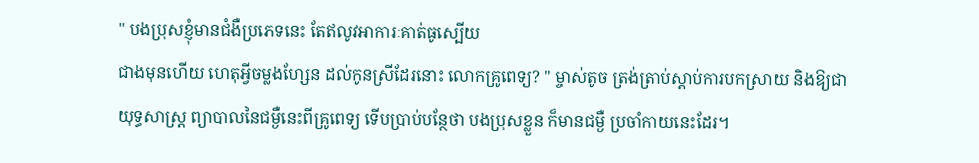" បងប្រុសខ្ញុំមានជំងឺប្រភេទនេះ តែឥលូវអាការៈគាត់ធូស្បើយ
ជាងមុនហើយ ហេតុអ្វីចម្លងហ្សែន ដល់កូនស្រីដែរនោះ លោកគ្រូពេទ្យ? " ម្ចាស់តូច ត្រង់ត្រាប់ស្តាប់ការបកស្រាយ និងឱ្យជា
យុទ្ធសាស្ត្រ ព្យាបាលនៃជម្ងឺនេះពីគ្រូពេទ្យ ទើបប្រាប់បន្ថែថា បងប្រុសខ្លួន ក៏មានជម្ងឺ ប្រចាំកាយនេះដែរ។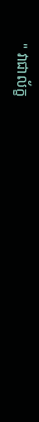" វាជាល័ក្ខ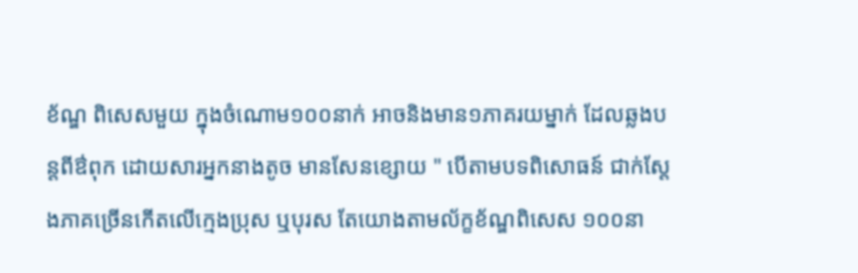ខ័ណ្ឌ ពិសេសមួយ ក្នុងចំណោម១០០នាក់ អាចនិងមាន១ភាគរយម្នាក់ ដែលឆ្លងបន្តពីឳពុក ដោយសារអ្នកនាងតូច មានសែនខ្សោយ " បើតាមបទពិសោធន៍ ជាក់ស្តែងភាគច្រើនកើតលើក្មេងប្រុស ឬបុរស តែយោងតាមល័ក្ខខ័ណ្ឌពិសេស ១០០នា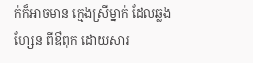ក់ក៏អាចមាន ក្មេងស្រីម្នាក់ ដែលឆ្លងហ្សែន ពីឳពុក ដោយសារ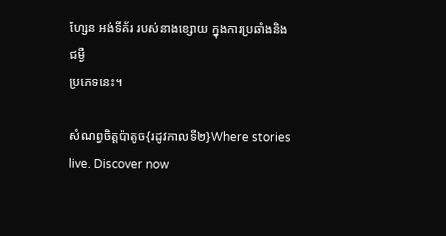ហ្សែន អង់ទីគ័រ របស់នាងខ្សោយ ក្នុងការប្រឆាំងនិងជម្ងឺ
ប្រភេទនេះ។

សំណព្វចិត្តប៉ាតូច{រដូវកាលទី២}Where stories live. Discover now